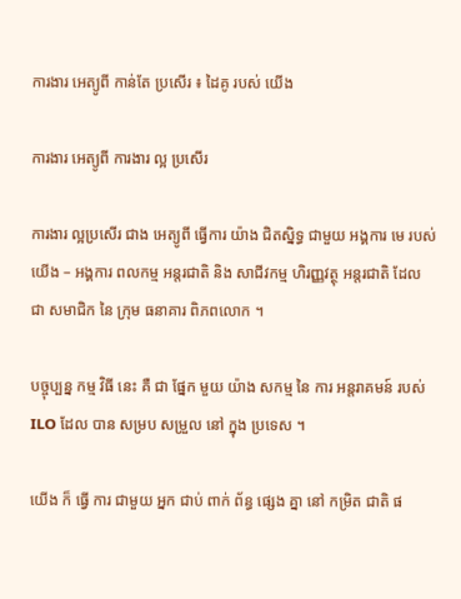ការងារ អេត្យូពី កាន់តែ ប្រសើរ ៖ ដៃគូ របស់ យើង

ការងារ អេត្យូពី ការងារ ល្អ ប្រសើរ

ការងារ ល្អប្រសើរ ជាង អេត្យូពី ធ្វើការ យ៉ាង ជិតស្និទ្ធ ជាមួយ អង្គការ មេ របស់ យើង – អង្គការ ពលកម្ម អន្តរជាតិ និង សាជីវកម្ម ហិរញ្ញវត្ថុ អន្តរជាតិ ដែល ជា សមាជិក នៃ ក្រុម ធនាគារ ពិភពលោក ។

បច្ចុប្បន្ន កម្ម វិធី នេះ គឺ ជា ផ្នែក មួយ យ៉ាង សកម្ម នៃ ការ អន្តរាគមន៍ របស់ ILO ដែល បាន សម្រប សម្រួល នៅ ក្នុង ប្រទេស ។

យើង ក៏ ធ្វើ ការ ជាមួយ អ្នក ជាប់ ពាក់ ព័ន្ធ ផ្សេង គ្នា នៅ កម្រិត ជាតិ ផ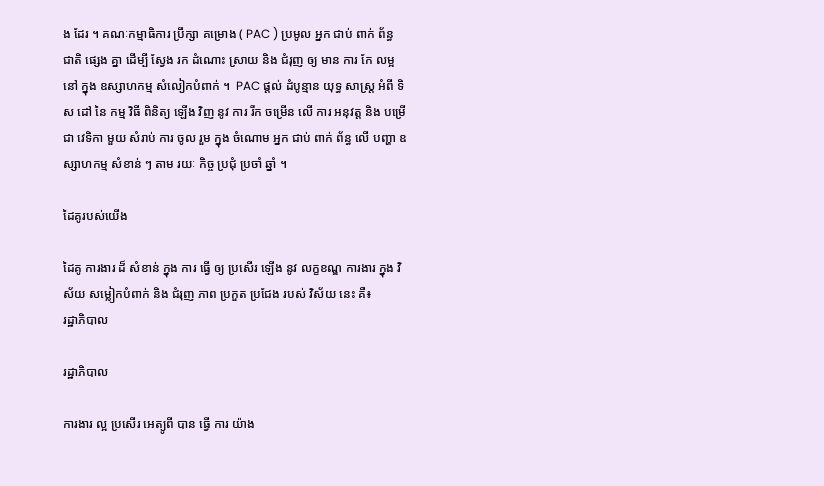ង ដែរ ។ គណៈកម្មាធិការ ប្រឹក្សា គម្រោង ( PAC ) ប្រមូល អ្នក ជាប់ ពាក់ ព័ន្ធ ជាតិ ផ្សេង គ្នា ដើម្បី ស្វែង រក ដំណោះ ស្រាយ និង ជំរុញ ឲ្យ មាន ការ កែ លម្អ នៅ ក្នុង ឧស្សាហកម្ម សំលៀកបំពាក់ ។  PAC ផ្តល់ ដំបូន្មាន យុទ្ធ សាស្ត្រ អំពី ទិស ដៅ នៃ កម្ម វិធី ពិនិត្យ ឡើង វិញ នូវ ការ រីក ចម្រើន លើ ការ អនុវត្ត និង បម្រើ ជា វេទិកា មួយ សំរាប់ ការ ចូល រួម ក្នុង ចំណោម អ្នក ជាប់ ពាក់ ព័ន្ធ លើ បញ្ហា ឧស្សាហកម្ម សំខាន់ ៗ តាម រយៈ កិច្ច ប្រជុំ ប្រចាំ ឆ្នាំ ។

ដៃគូរបស់យើង

ដៃគូ ការងារ ដ៏ សំខាន់ ក្នុង ការ ធ្វើ ឲ្យ ប្រសើរ ឡើង នូវ លក្ខខណ្ឌ ការងារ ក្នុង វិស័យ សម្លៀកបំពាក់ និង ជំរុញ ភាព ប្រកួត ប្រជែង របស់ វិស័យ នេះ គឺ៖
រដ្ឋាភិបាល

រដ្ឋាភិបាល

ការងារ ល្អ ប្រសើរ អេត្យូពី បាន ធ្វើ ការ យ៉ាង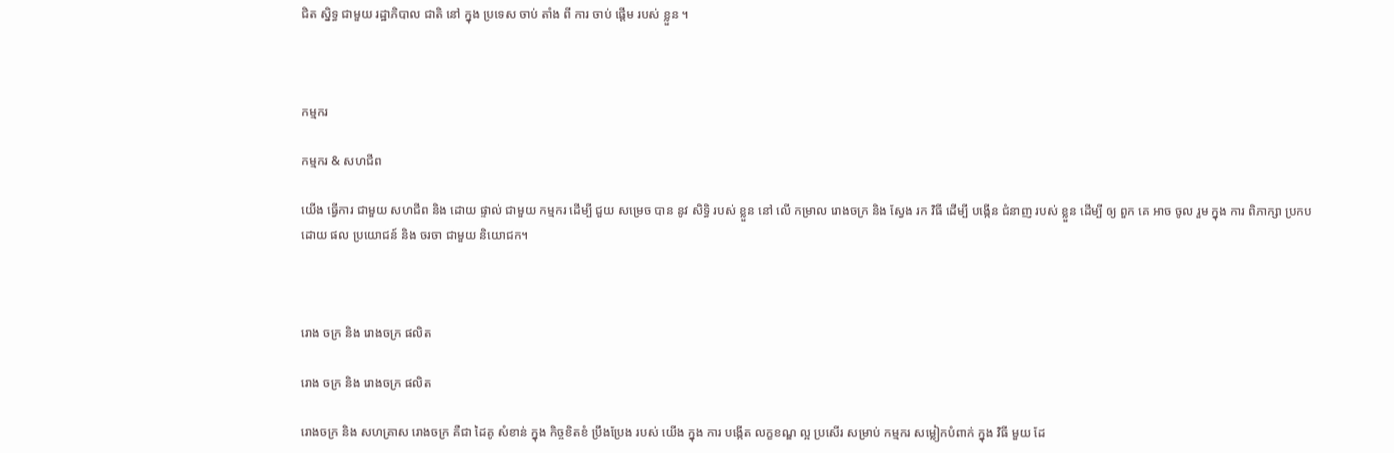ជិត ស្និទ្ធ ជាមួយ រដ្ឋាភិបាល ជាតិ នៅ ក្នុង ប្រទេស ចាប់ តាំង ពី ការ ចាប់ ផ្តើម របស់ ខ្លួន ។



កម្មករ

កម្មករ & សហជីព

យើង ធ្វើការ ជាមួយ សហជីព និង ដោយ ផ្ទាល់ ជាមួយ កម្មករ ដើម្បី ជួយ សម្រេច បាន នូវ សិទ្ធិ របស់ ខ្លួន នៅ លើ កម្រាល រោងចក្រ និង ស្វែង រក វិធី ដើម្បី បង្កើន ជំនាញ របស់ ខ្លួន ដើម្បី ឲ្យ ពួក គេ អាច ចូល រួម ក្នុង ការ ពិភាក្សា ប្រកប ដោយ ផល ប្រយោជន៍ និង ចរចា ជាមួយ និយោជក។



រោង ចក្រ និង រោងចក្រ ផលិត

រោង ចក្រ និង រោងចក្រ ផលិត

រោងចក្រ និង សហគ្រាស រោងចក្រ គឺជា ដៃគូ សំខាន់ ក្នុង កិច្ចខិតខំ ប្រឹងប្រែង របស់ យើង ក្នុង ការ បង្កើត លក្ខខណ្ឌ ល្អ ប្រសើរ សម្រាប់ កម្មករ សម្លៀកបំពាក់ ក្នុង វិធី មួយ ដែ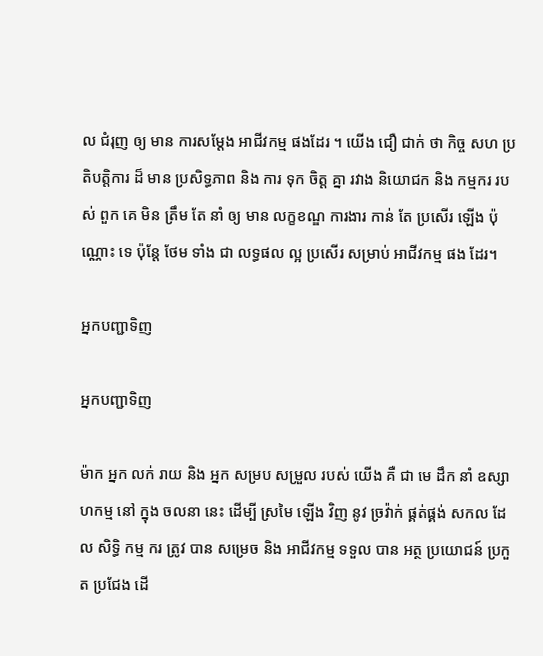ល ជំរុញ ឲ្យ មាន ការសម្តែង អាជីវកម្ម ផងដែរ ។ យើង ជឿ ជាក់ ថា កិច្ច សហ ប្រតិបត្តិការ ដ៏ មាន ប្រសិទ្ធភាព និង ការ ទុក ចិត្ត គ្នា រវាង និយោជក និង កម្មករ របស់ ពួក គេ មិន ត្រឹម តែ នាំ ឲ្យ មាន លក្ខខណ្ឌ ការងារ កាន់ តែ ប្រសើរ ឡើង ប៉ុណ្ណោះ ទេ ប៉ុន្តែ ថែម ទាំង ជា លទ្ធផល ល្អ ប្រសើរ សម្រាប់ អាជីវកម្ម ផង ដែរ។

អ្នកបញ្ជាទិញ

អ្នកបញ្ជាទិញ

ម៉ាក អ្នក លក់ រាយ និង អ្នក សម្រប សម្រួល របស់ យើង គឺ ជា មេ ដឹក នាំ ឧស្សាហកម្ម នៅ ក្នុង ចលនា នេះ ដើម្បី ស្រមៃ ឡើង វិញ នូវ ច្រវ៉ាក់ ផ្គត់ផ្គង់ សកល ដែល សិទ្ធិ កម្ម ករ ត្រូវ បាន សម្រេច និង អាជីវកម្ម ទទួល បាន អត្ថ ប្រយោជន៍ ប្រកួត ប្រជែង ដើ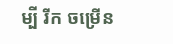ម្បី រីក ចម្រើន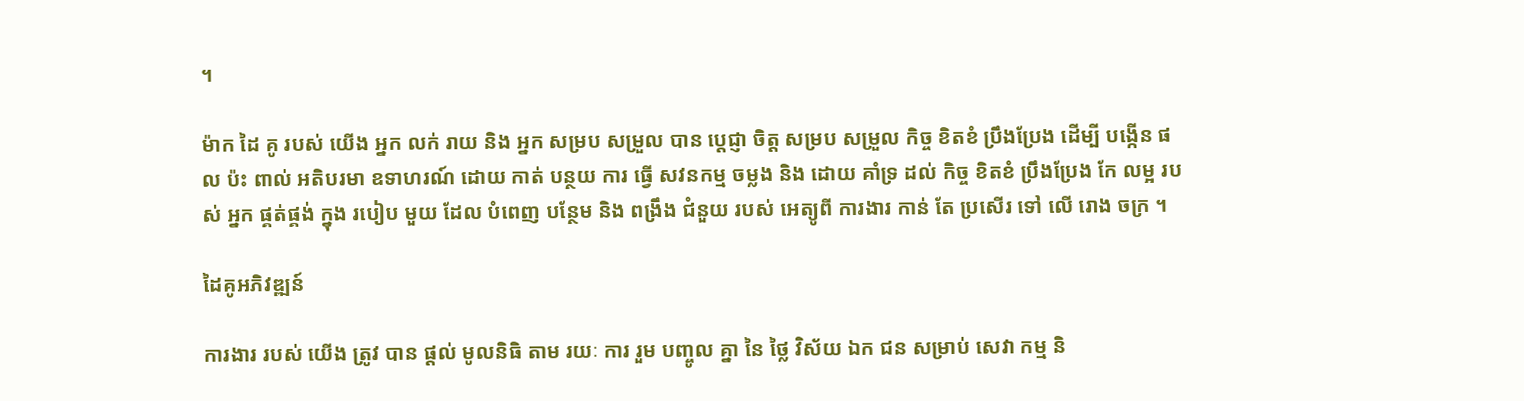។

ម៉ាក ដៃ គូ របស់ យើង អ្នក លក់ រាយ និង អ្នក សម្រប សម្រួល បាន ប្តេជ្ញា ចិត្ត សម្រប សម្រួល កិច្ច ខិតខំ ប្រឹងប្រែង ដើម្បី បង្កើន ផល ប៉ះ ពាល់ អតិបរមា ឧទាហរណ៍ ដោយ កាត់ បន្ថយ ការ ធ្វើ សវនកម្ម ចម្លង និង ដោយ គាំទ្រ ដល់ កិច្ច ខិតខំ ប្រឹងប្រែង កែ លម្អ របស់ អ្នក ផ្គត់ផ្គង់ ក្នុង របៀប មួយ ដែល បំពេញ បន្ថែម និង ពង្រឹង ជំនួយ របស់ អេត្យូពី ការងារ កាន់ តែ ប្រសើរ ទៅ លើ រោង ចក្រ ។

ដៃគូអភិវឌ្ឍន៍

ការងារ របស់ យើង ត្រូវ បាន ផ្តល់ មូលនិធិ តាម រយៈ ការ រួម បញ្ចូល គ្នា នៃ ថ្លៃ វិស័យ ឯក ជន សម្រាប់ សេវា កម្ម និ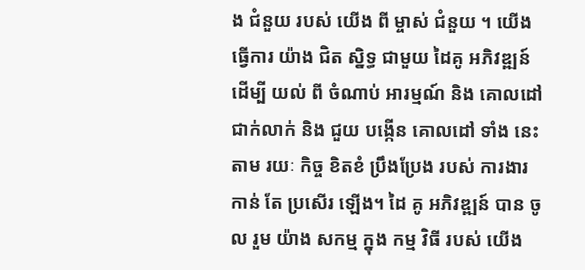ង ជំនួយ របស់ យើង ពី ម្ចាស់ ជំនួយ ។ យើង ធ្វើការ យ៉ាង ជិត ស្និទ្ធ ជាមួយ ដៃគូ អភិវឌ្ឍន៍ ដើម្បី យល់ ពី ចំណាប់ អារម្មណ៍ និង គោលដៅ ជាក់លាក់ និង ជួយ បង្កើន គោលដៅ ទាំង នេះ តាម រយៈ កិច្ច ខិតខំ ប្រឹងប្រែង របស់ ការងារ កាន់ តែ ប្រសើរ ឡើង។ ដៃ គូ អភិវឌ្ឍន៍ បាន ចូល រួម យ៉ាង សកម្ម ក្នុង កម្ម វិធី របស់ យើង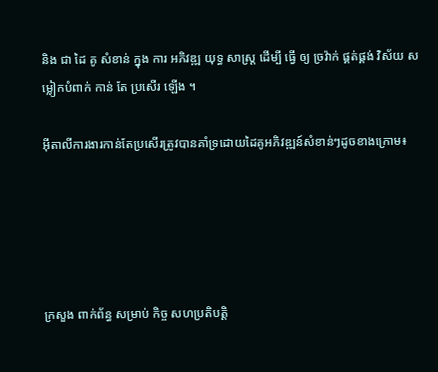និង ជា ដៃ គូ សំខាន់ ក្នុង ការ អភិវឌ្ឍ យុទ្ធ សាស្ត្រ ដើម្បី ធ្វើ ឲ្យ ច្រវ៉ាក់ ផ្គត់ផ្គង់ វិស័យ សម្លៀកបំពាក់ កាន់ តែ ប្រសើរ ឡើង ។

អុីតាលីការងារកាន់តែប្រសើរត្រូវបានគាំទ្រដោយដៃគូអភិវឌ្ឍន៍សំខាន់ៗដូចខាងក្រោម៖





ក្រសួង ពាក់ព័ន្ធ សម្រាប់ កិច្ច សហប្រតិបត្តិ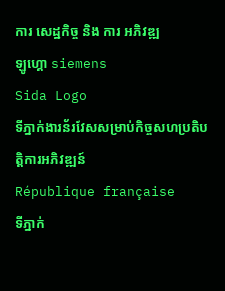ការ សេដ្ឋកិច្ច និង ការ អភិវឌ្ឍ
ឡូហ្គោ siemens
Sida Logo
ទីភ្នាក់ងារន័រវែសសម្រាប់កិច្ចសហប្រតិបត្តិការអភិវឌ្ឍន៍
République française
ទីភ្នាក់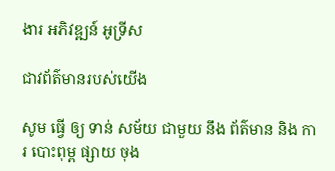ងារ អភិវឌ្ឍន៍ អូទ្រីស

ជាវព័ត៌មានរបស់យើង

សូម ធ្វើ ឲ្យ ទាន់ សម័យ ជាមួយ នឹង ព័ត៌មាន និង ការ បោះពុម្ព ផ្សាយ ចុង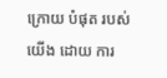ក្រោយ បំផុត របស់ យើង ដោយ ការ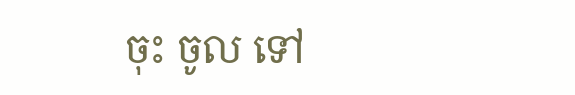ចុះ ចូល ទៅ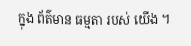ក្នុង ព័ត៌មាន ធម្មតា របស់ យើង ។